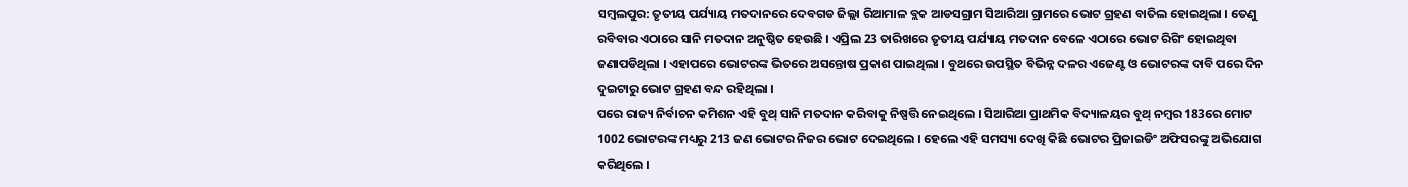ସମ୍ବଲପୁର: ତୃତୀୟ ପର୍ଯ୍ୟାୟ ମତଦାନରେ ଦେବଗଡ ଜିଲ୍ଲା ରିଆମାଳ ବ୍ଲକ ଆଡସଗ୍ରାମ ସିଆରିଆ ଗ୍ରାମରେ ଭୋଟ ଗ୍ରହଣ ବାତିଲ ହୋଇଥିଲା । ତେଣୁ ରବିବାର ଏଠାରେ ସାନି ମତଦାନ ଅନୁଷ୍ଠିତ ହେଉଛି । ଏପ୍ରିଲ 23 ତାରିଖରେ ତୃତୀୟ ପର୍ଯ୍ୟାୟ ମତଦାନ ବେଳେ ଏଠାରେ ଭୋଟ ରିଗିଂ ହୋଇଥିବା ଜଣାପଡିଥିଲା । ଏହାପରେ ଭୋଟରଙ୍କ ଭିତରେ ଅସନ୍ତୋଷ ପ୍ରକାଶ ପାଇଥିଲା । ବୁଥରେ ଉପସ୍ଥିତ ବିଭିନ୍ନ ଦଳର ଏଜେଣ୍ଟ ଓ ଭୋଟରଙ୍କ ଦାବି ପରେ ଦିନ ଦୁଇଟାରୁ ଭୋଟ ଗ୍ରହଣ ବନ୍ଦ ରହିଥିଲା ।
ପରେ ରାଜ୍ୟ ନିର୍ବାଚନ କମିଶନ ଏହି ବୁଥ୍ ସାନି ମତଦାନ କରିବାକୁ ନିଷ୍ପତ୍ତି ନେଇଥିଲେ । ସିଆରିଆ ପ୍ରାଥମିକ ବିଦ୍ୟାଳୟର ବୁଥ୍ ନମ୍ବର 183ରେ ମୋଟ 1002 ଭୋଟରଙ୍କ ମଧ୍ୟରୁ 213 ଜଣ ଭୋଟର ନିଜର ଭୋଟ ଦେଇଥିଲେ । ହେଲେ ଏହି ସମସ୍ୟା ଦେଖି କିଛି ଭୋଟର ପ୍ରିଜାଇଡିଂ ଅଫିସରଙ୍କୁ ଅଭିଯୋଗ କରିଥିଲେ ।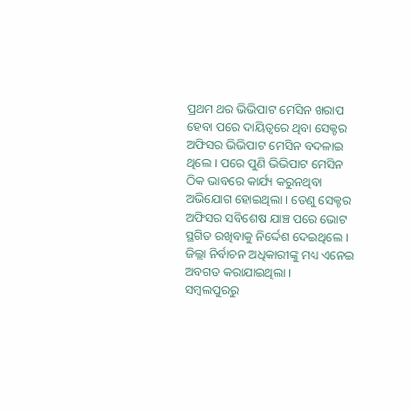ପ୍ରଥମ ଥର ଭିଭିପାଟ ମେସିନ ଖରାପ ହେବା ପରେ ଦାୟିତ୍ବରେ ଥିବା ସେକ୍ଟର ଅଫିସର ଭିଭିପାଟ ମେସିନ ବଦଳାଇ ଥିଲେ । ପରେ ପୁଣି ଭିଭିପାଟ ମେସିନ ଠିକ ଭାବରେ କାର୍ଯ୍ୟ କରୁନଥିବା ଅଭିଯୋଗ ହୋଇଥିଲା । ତେଣୁ ସେକ୍ଟର ଅଫିସର ସବିଶେଷ ଯାଞ୍ଚ ପରେ ଭୋଟ ସ୍ଥଗିତ ରଖିବାକୁ ନିର୍ଦ୍ଦେଶ ଦେଇଥିଲେ । ଜିଲ୍ଲା ନିର୍ବାଚନ ଅଧିକାରୀଙ୍କୁ ମଧ୍ୟ ଏନେଇ ଅବଗତ କରାଯାଇଥିଲା ।
ସମ୍ବଲପୁରରୁ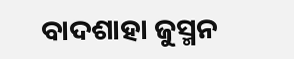ବାଦଶାହା ଜୁସ୍ମନ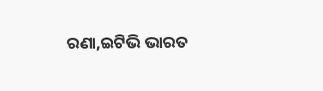ରଣା,ଇଟିଭି ଭାରତ